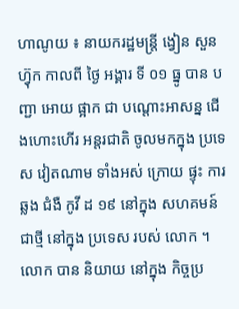ហាណូយ ៖ នាយករដ្ឋមន្ត្រី ង្វៀន សួន ហ្វ៊ុក កាលពី ថ្ងៃ អង្គារ ទី ០១ ធ្នូ បាន បញ្ជា អោយ ផ្អាក ជា បណ្តោះអាសន្ន ជើងហោះហើរ អន្តរជាតិ ចូលមកក្នុង ប្រទេស វៀតណាម ទាំងអស់ ក្រោយ ផ្ទុះ ការឆ្លង ជំងឺ កូវី ដ ១៩ នៅក្នុង សហគមន៍ ជាថ្មី នៅក្នុង ប្រទេស របស់ លោក ។លោក បាន និយាយ នៅក្នុង កិច្ចប្រ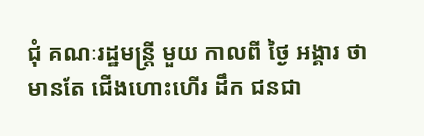ជុំ គណៈរដ្ឋមន្ត្រី មួយ កាលពី ថ្ងៃ អង្គារ ថា មានតែ ជើងហោះហើរ ដឹក ជនជា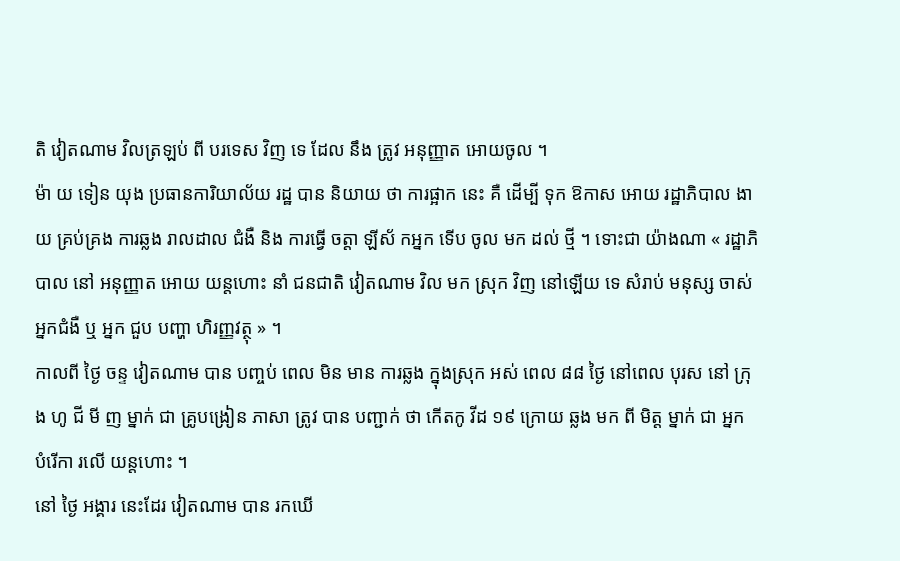តិ វៀតណាម វិលត្រឡប់ ពី បរទេស វិញ ទេ ដែល នឹង ត្រូវ អនុញ្ញាត អោយចូល ។
ម៉ា យ ទៀន យុង ប្រធានការិយាល័យ រដ្ឋ បាន និយាយ ថា ការផ្អាក នេះ គឺ ដើម្បី ទុក ឱកាស អោយ រដ្ឋាភិបាល ងាយ គ្រប់គ្រង ការឆ្លង រាលដាល ជំងឺ និង ការធ្វើ ចត្តា ឡីស័ កអ្នក ទើប ចូល មក ដល់ ថ្មី ។ ទោះជា យ៉ាងណា « រដ្ឋាភិបាល នៅ អនុញ្ញាត អោយ យន្តហោះ នាំ ជនជាតិ វៀតណាម វិល មក ស្រុក វិញ នៅឡើយ ទេ សំរាប់ មនុស្ស ចាស់ អ្នកជំងឺ ឬ អ្នក ជួប បញ្ហា ហិរញ្ញវត្ថុ » ។
កាលពី ថ្ងៃ ចន្ទ វៀតណាម បាន បញ្ចប់ ពេល មិន មាន ការឆ្លង ក្នុងស្រុក អស់ ពេល ៨៨ ថ្ងៃ នៅពេល បុរស នៅ ក្រុង ហូ ជី មី ញ ម្នាក់ ជា គ្រូបង្រៀន ភាសា ត្រូវ បាន បញ្ជាក់ ថា កើតកូ វីដ ១៩ ក្រោយ ឆ្លង មក ពី មិត្ត ម្នាក់ ជា អ្នក បំរើកា រលើ យន្តហោះ ។
នៅ ថ្ងៃ អង្គារ នេះដែរ វៀតណាម បាន រកឃើ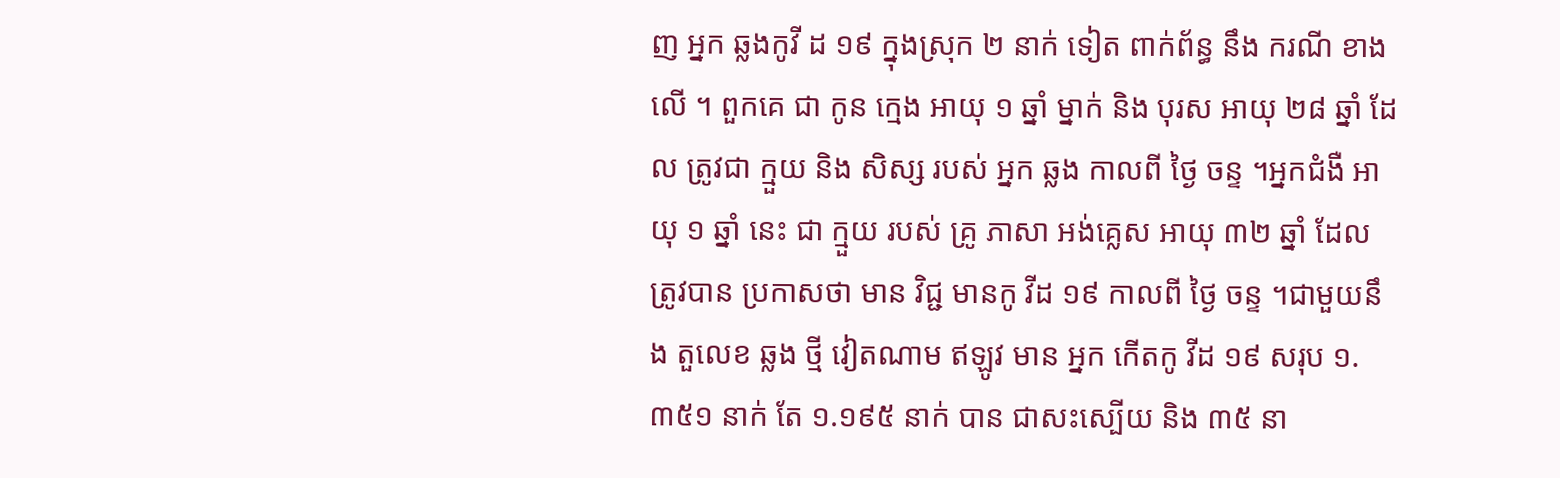ញ អ្នក ឆ្លងកូវី ដ ១៩ ក្នុងស្រុក ២ នាក់ ទៀត ពាក់ព័ន្ធ នឹង ករណី ខាងលើ ។ ពួកគេ ជា កូន ក្មេង អាយុ ១ ឆ្នាំ ម្នាក់ និង បុរស អាយុ ២៨ ឆ្នាំ ដែល ត្រូវជា ក្មួយ និង សិស្ស របស់ អ្នក ឆ្លង កាលពី ថ្ងៃ ចន្ទ ។អ្នកជំងឺ អាយុ ១ ឆ្នាំ នេះ ជា ក្មួយ របស់ គ្រូ ភាសា អង់គ្លេស អាយុ ៣២ ឆ្នាំ ដែល ត្រូវបាន ប្រកាសថា មាន វិជ្ជ មានកូ វីដ ១៩ កាលពី ថ្ងៃ ចន្ទ ។ជាមួយនឹង តួលេខ ឆ្លង ថ្មី វៀតណាម ឥឡូវ មាន អ្នក កើតកូ វីដ ១៩ សរុប ១.៣៥១ នាក់ តែ ១.១៩៥ នាក់ បាន ជាសះស្បើយ និង ៣៥ នា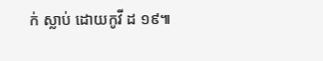ក់ ស្លាប់ ដោយកូវី ដ ១៩៕